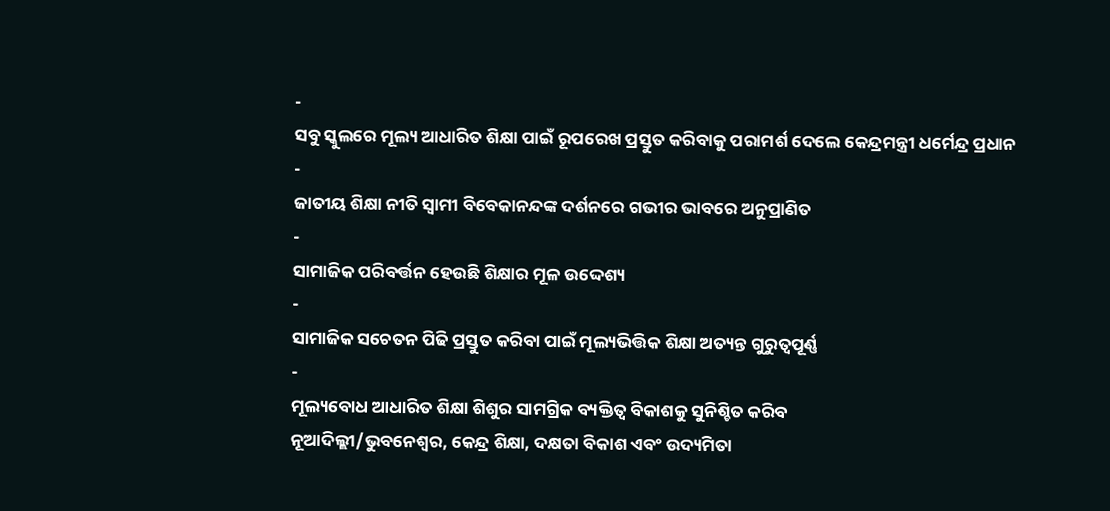-
ସବୁ ସ୍କୁଲରେ ମୂଲ୍ୟ ଆଧାରିତ ଶିକ୍ଷା ପାଇଁ ରୂପରେଖ ପ୍ରସ୍ତୁତ କରିବାକୁ ପରାମର୍ଶ ଦେଲେ କେନ୍ଦ୍ରମନ୍ତ୍ରୀ ଧର୍ମେନ୍ଦ୍ର ପ୍ରଧାନ
-
ଜାତୀୟ ଶିକ୍ଷା ନୀତି ସ୍ୱାମୀ ବିବେକାନନ୍ଦଙ୍କ ଦର୍ଶନରେ ଗଭୀର ଭାବରେ ଅନୁପ୍ରାଣିତ
-
ସାମାଜିକ ପରିବର୍ତ୍ତନ ହେଉଛି ଶିକ୍ଷାର ମୂଳ ଉଦ୍ଦେଶ୍ୟ
-
ସାମାଜିକ ସଚେତନ ପିଢି ପ୍ରସ୍ତୁତ କରିବା ପାଇଁ ମୂଲ୍ୟଭିତ୍ତିକ ଶିକ୍ଷା ଅତ୍ୟନ୍ତ ଗୁରୁତ୍ୱପୂର୍ଣ୍ଣ
-
ମୂଲ୍ୟବୋଧ ଆଧାରିତ ଶିକ୍ଷା ଶିଶୁର ସାମଗ୍ରିକ ବ୍ୟକ୍ତିତ୍ୱ ବିକାଶକୁ ସୁନିଶ୍ଚିତ କରିବ
ନୂଆଦିଲ୍ଲୀ/ଭୁବନେଶ୍ୱର, କେନ୍ଦ୍ର ଶିକ୍ଷା, ଦକ୍ଷତା ବିକାଶ ଏବଂ ଉଦ୍ୟମିତା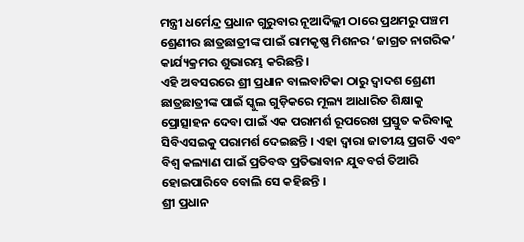ମନ୍ତ୍ରୀ ଧର୍ମେନ୍ଦ୍ର ପ୍ରଧାନ ଗୁରୁବାର ନୂଆଦିଲ୍ଲୀ ଠାରେ ପ୍ରଥମରୁ ପଞ୍ଚମ ଶ୍ରେଣୀର ଛାତ୍ରଛାତ୍ରୀଙ୍କ ପାଇଁ ରାମକୃଷ୍ଣ ମିଶନର ‘ଜାଗ୍ରତ ନାଗରିକ’ କାର୍ଯ୍ୟକ୍ରମର ଶୁଭାରମ୍ଭ କରିଛନ୍ତି ।
ଏହି ଅବସରରେ ଶ୍ରୀ ପ୍ରଧାନ ବାଲବାଟିକା ଠାରୁ ଦ୍ୱାଦଶ ଶ୍ରେଣୀ ଛାତ୍ରଛାତ୍ରୀଙ୍କ ପାଇଁ ସ୍କୁଲ ଗୁଡ଼ିକରେ ମୂଲ୍ୟ ଆଧାରିତ ଶିକ୍ଷାକୁ ପ୍ରୋତ୍ସାହନ ଦେବା ପାଇଁ ଏକ ପରାମର୍ଶ ରୂପରେଖ ପ୍ରସ୍ତୁତ କରିବାକୁ ସିବିଏସଇକୁ ପରାମର୍ଶ ଦେଇଛନ୍ତି । ଏହା ଦ୍ୱାରା ଜାତୀୟ ପ୍ରଗତି ଏବଂ ବିଶ୍ୱ କଲ୍ୟାଣ ପାଇଁ ପ୍ରତିବଦ୍ଧ ପ୍ରତିଭାବାନ ଯୁବବର୍ଗ ତିଆରି ହୋଇପାରିବେ ବୋଲି ସେ କହିଛନ୍ତି ।
ଶ୍ରୀ ପ୍ରଧାନ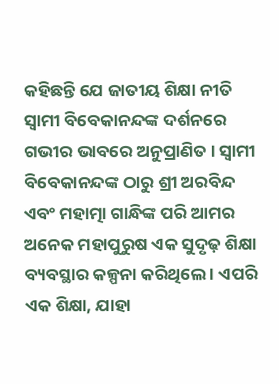କହିଛନ୍ତି ଯେ ଜାତୀୟ ଶିକ୍ଷା ନୀତି ସ୍ୱାମୀ ବିବେକାନନ୍ଦଙ୍କ ଦର୍ଶନରେ ଗଭୀର ଭାବରେ ଅନୁପ୍ରାଣିତ । ସ୍ୱାମୀ ବିବେକାନନ୍ଦଙ୍କ ଠାରୁ ଶ୍ରୀ ଅରବିନ୍ଦ ଏବଂ ମହାତ୍ମା ଗାନ୍ଧିଙ୍କ ପରି ଆମର ଅନେକ ମହାପୁରୁଷ ଏକ ସୁଦୃଢ଼ ଶିକ୍ଷା ବ୍ୟବସ୍ଥାର କଳ୍ପନା କରିଥିଲେ । ଏପରି ଏକ ଶିକ୍ଷା, ଯାହା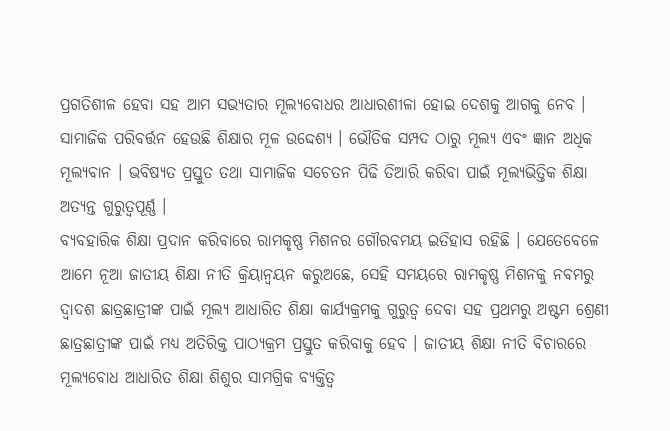ପ୍ରଗତିଶୀଳ ହେବା ସହ ଆମ ସଭ୍ୟତାର ମୂଲ୍ୟବୋଧର ଆଧାରଶୀଳା ହୋଇ ଦେଶକୁ ଆଗକୁ ନେବ । ସାମାଜିକ ପରିବର୍ତ୍ତନ ହେଉଛି ଶିକ୍ଷାର ମୂଳ ଉଦ୍ଦେଶ୍ୟ । ଭୌତିକ ସମ୍ପଦ ଠାରୁ ମୂଲ୍ୟ ଏବଂ ଜ୍ଞାନ ଅଧିକ ମୂଲ୍ୟବାନ । ଭବିଷ୍ୟତ ପ୍ରସ୍ତୁତ ତଥା ସାମାଜିକ ସଚେତନ ପିଢି ତିଆରି କରିବା ପାଇଁ ମୂଲ୍ୟଭିତ୍ତିକ ଶିକ୍ଷା ଅତ୍ୟନ୍ତ ଗୁରୁତ୍ୱପୂର୍ଣ୍ଣ ।
ବ୍ୟବହାରିକ ଶିକ୍ଷା ପ୍ରଦାନ କରିବାରେ ରାମକୃଷ୍ଣ ମିଶନର ଗୌରବମୟ ଇତିହାସ ରହିଛି । ଯେତେବେଳେ ଆମେ ନୂଆ ଜାତୀୟ ଶିକ୍ଷା ନୀତି କ୍ରିୟାନ୍ୱୟନ କରୁଅଛେ, ସେହି ସମୟରେ ରାମକୃଷ୍ଣ ମିଶନକୁ ନବମରୁ ଦ୍ୱାଦଶ ଛାତ୍ରଛାତ୍ରୀଙ୍କ ପାଇଁ ମୂଲ୍ୟ ଆଧାରିତ ଶିକ୍ଷା କାର୍ଯ୍ୟକ୍ରମକୁ ଗୁରୁତ୍ୱ ଦେବା ସହ ପ୍ରଥମରୁ ଅଷ୍ଟମ ଶ୍ରେଣୀ ଛାତ୍ରଛାତ୍ରୀଙ୍କ ପାଇଁ ମଧ୍ୟ ଅତିରିକ୍ତ ପାଠ୍ୟକ୍ରମ ପ୍ରସ୍ତୁତ କରିବାକୁ ହେବ । ଜାତୀୟ ଶିକ୍ଷା ନୀତି ବିଚାରରେ ମୂଲ୍ୟବୋଧ ଆଧାରିତ ଶିକ୍ଷା ଶିଶୁର ସାମଗ୍ରିକ ବ୍ୟକ୍ତିତ୍ୱ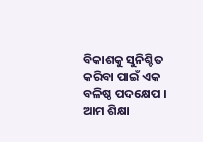ବିକାଶକୁ ସୁନିଶ୍ଚିତ କରିବା ପାଇଁ ଏକ ବଳିଷ୍ଠ ପଦକ୍ଷେପ ।
ଆମ ଶିକ୍ଷା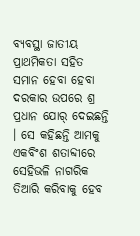ବ୍ୟବସ୍ଥା ଜାତୀୟ ପ୍ରାଥମିକତା ସହିତ ସମାନ ହେବା ହେବା ଦରକାର ଉପରେ ଶ୍ର ପ୍ରଧାନ ଯୋର୍ ଦେଇଛନ୍ତି । ସେ କହିଛନ୍ତି ଆମକୁ ଏକବିଂଶ ଶତାବ୍ଦୀରେ ସେହିଭଳି ନାଗରିକ ତିଆରି କରିବାକୁ ହେବ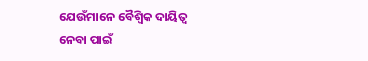ଯେଉଁମାନେ ବୈଶ୍ୱିକ ଦାୟିତ୍ୱ ନେବା ପାଇଁ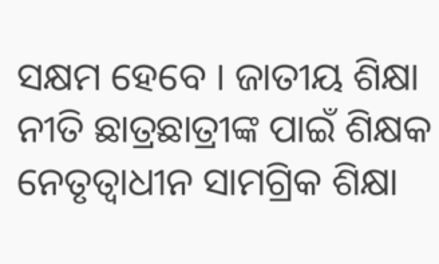ସକ୍ଷମ ହେବେ । ଜାତୀୟ ଶିକ୍ଷା ନୀତି ଛାତ୍ରଛାତ୍ରୀଙ୍କ ପାଇଁ ଶିକ୍ଷକ ନେତୃତ୍ୱାଧୀନ ସାମଗ୍ରିକ ଶିକ୍ଷା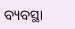ବ୍ୟବସ୍ଥା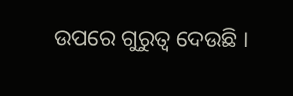ଉପରେ ଗୁରୁତ୍ୱ ଦେଉଛି ।